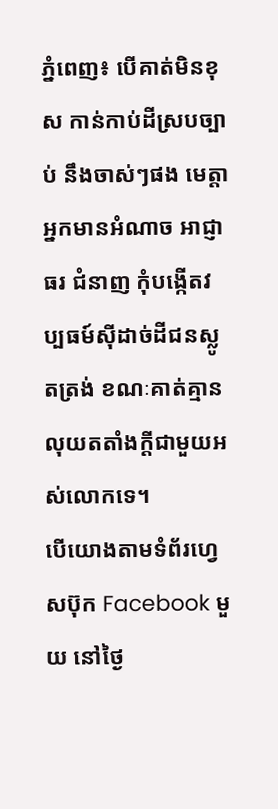ភ្នំពេញ៖ បើគាត់មិនខុស កាន់កាប់ដីស្របច្បាប់ នឹងចាស់ៗផង មេត្តាអ្នកមានអំណាច អាជ្ញាធរ ជំនាញ កុំបង្កើតវប្បធម៍សុីដាច់ដីជនស្លូតត្រង់ ខណៈគាត់គ្មានលុយតតាំងក្តីជាមួយអស់លោកទេ។
បើយោងតាមទំព័រហ្វេសប៊ុក Facebook មួយ នៅថ្ងៃ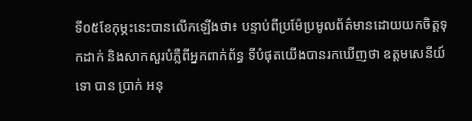ទី០៥ខែកុម្ភះនេះបានលើកឡើងថា៖ បន្ទាប់ពីប្រម៉ែប្រមូលព័ត៌មានដោយយកចិត្តទុកដាក់ និងសាកសួរបំភ្លឺពីអ្នកពាក់ព័ន្ធ ទីបំផុតយេីងបានរកឃេីញថា ឧត្ដមសេនីយ៍ទោ បាន ប្រាក់ អនុ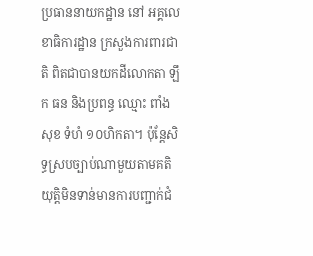ប្រធាននាយកដ្ឋាន នៅ អគ្គលេខាធិការដ្ឋាន ក្រសួងការពារជាតិ ពិតជាបានយកដីលោកតា ឡឹក ធន និងប្រពន្ធ ឈ្មោះ ពាំង សុខ ទំហំ ១០ហិកតា។ ប៉ុន្តែសិទ្ធស្របច្បាប់ណាមួយតាមគតិយុត្តិមិនទាន់មានការបញ្ជាក់ជំ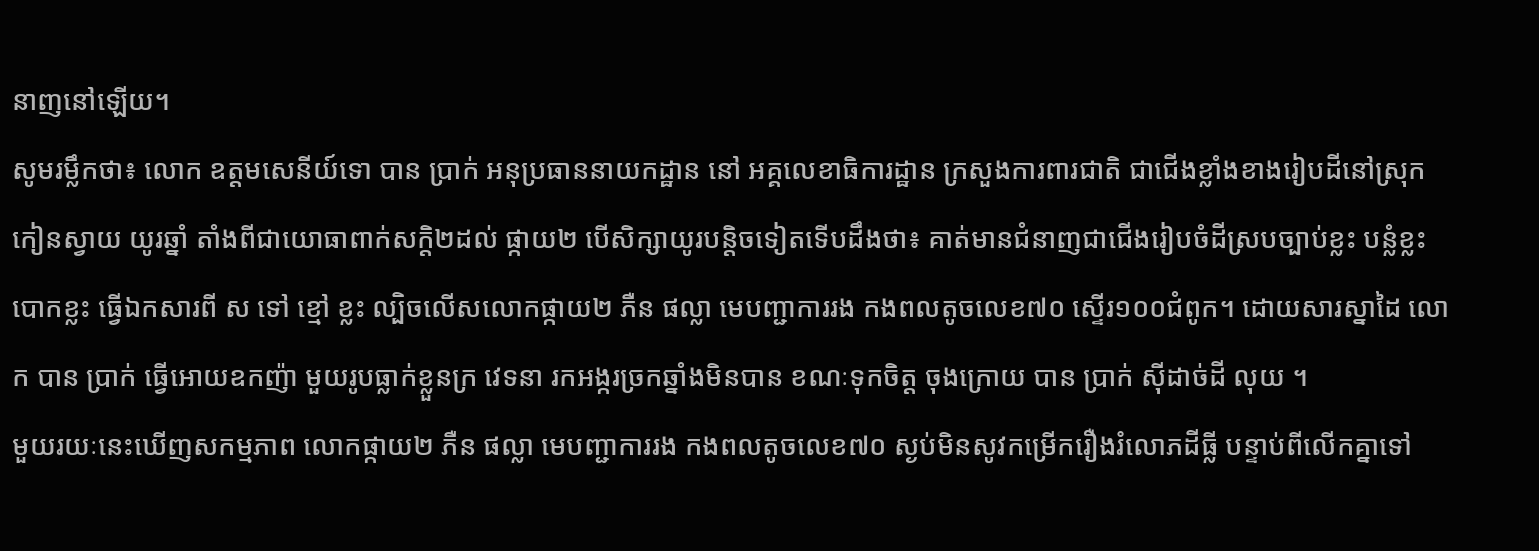នាញនៅឡើយ។
សូមរម្លឹកថា៖ លោក ឧត្ដមសេនីយ៍ទោ បាន ប្រាក់ អនុប្រធាននាយកដ្ឋាន នៅ អគ្គលេខាធិការដ្ឋាន ក្រសួងការពារជាតិ ជាជើងខ្លាំងខាងរៀបដីនៅស្រុកកៀនស្វាយ យូរឆ្នាំ តាំងពីជាយោធាពាក់សក្តិ២ដល់ ផ្កាយ២ បើសិក្សាយូរបន្តិចទៀតទើបដឹងថា៖ គាត់មានជំនាញជាជើងរៀបចំដីស្របច្បាប់ខ្លះ បន្លំខ្លះ បោកខ្លះ ធ្វើឯកសារពី ស ទៅ ខ្មៅ ខ្លះ ល្បិចលើសលោកផ្កាយ២ ភឺន ផល្លា មេបញ្ជាការរង កងពលតូចលេខ៧០ ស្ទើរ១០០ជំពូក។ ដោយសារស្នាដៃ លោក បាន ប្រាក់ ធ្វើអោយឧកញ៉ា មួយរូបធ្លាក់ខ្លួនក្រ វេទនា រកអង្ករច្រកឆ្នាំងមិនបាន ខណៈទុកចិត្ត ចុងក្រោយ បាន ប្រាក់ សុីដាច់ដី លុយ ។
មួយរយៈនេះឃើញសកម្មភាព លោកផ្កាយ២ ភឺន ផល្លា មេបញ្ជាការរង កងពលតូចលេខ៧០ ស្ងប់មិនសូវកម្រើករឿងរំលោភដីធ្លី បន្ទាប់ពីលើកគ្នាទៅ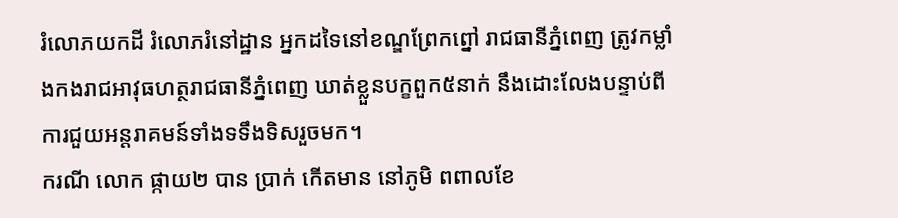រំលោភយកដី រំលោភរំនៅដ្ឋាន អ្នកដទៃនៅខណ្ឌព្រែកព្នៅ រាជធានីភ្នំពេញ ត្រូវកម្លាំងកងរាជអាវុធហត្ថរាជធានីភ្នំពេញ ឃាត់ខ្លួនបក្ខពួក៥នាក់ នឹងដោះលែងបន្ទាប់ពីការជួយអន្តរាគមន៍ទាំងទទឹងទិសរួចមក។
ករណី លោក ផ្កាយ២ បាន ប្រាក់ កើតមាន នៅភូមិ ពពាលខែ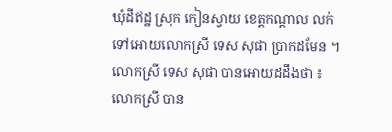ឃុំដីឥដ្ឋ ស្រុក កៀនស្វាយ ខេត្តកណ្ដាល លក់ទៅអោយលោកស្រី ទេស សុផា ប្រាកដមែន ។ លោកស្រី ទេស សុផា បានអោយដដឹងថា ៖លោកស្រី បាន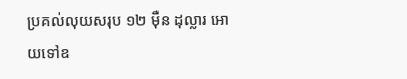ប្រគល់លុយសរុប ១២ ម៉ឺន ដុល្លារ អោយទៅឧ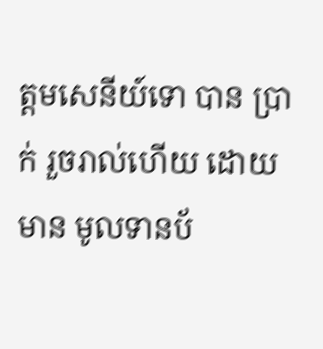ត្ដមសេនីយ៍ទោ បាន ប្រាក់ រួចរាល់ហើយ ដោយមាន មូលទានប័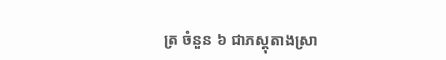ត្រ ចំនួន ៦ ជាភស្តុតាងស្រា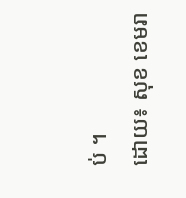ប់ ។
ដោយ៖ សុខ ខេមរា